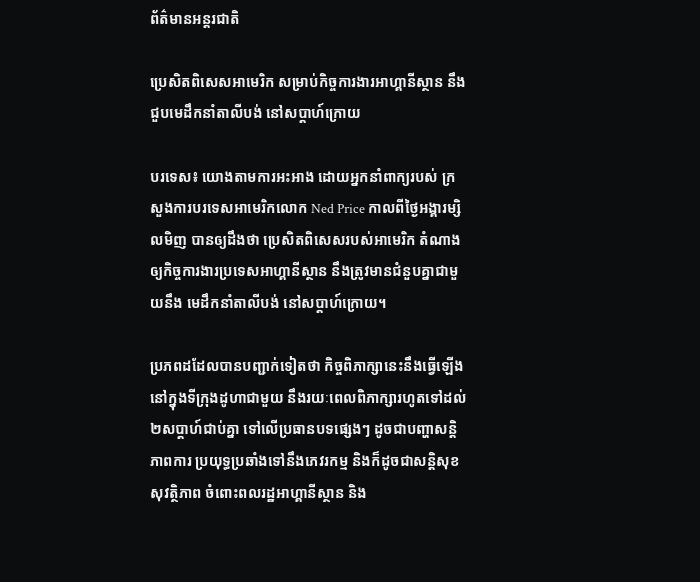ព័ត៌មានអន្តរជាតិ

ប្រេសិតពិសេសអាមេរិក សម្រាប់កិច្ចការងារអាហ្គានីស្ថាន នឹងជួបមេដឹកនាំតាលីបង់ នៅសប្តាហ៍ក្រោយ

បរទេស៖ យោងតាមការអះអាង ដោយអ្នកនាំពាក្យរបស់ ក្រសួងការបរទេសអាមេរិកលោក Ned Price កាលពីថ្ងៃអង្គារម្សិលមិញ បានឲ្យដឹងថា ប្រេសិតពិសេសរបស់អាមេរិក តំណាងឲ្យកិច្ចការងារប្រទេសអាហ្គានីស្ថាន នឹងត្រូវមានជំនួបគ្នាជាមួយនឹង មេដឹកនាំតាលីបង់ នៅសប្តាហ៍ក្រោយ។

ប្រភពដដែលបានបញ្ជាក់ទៀតថា កិច្ចពិភាក្សានេះនឹងធ្វើឡើង នៅក្នុងទីក្រុងដូហាជាមួយ នឹងរយៈពេលពិភាក្សារហូតទៅដល់ ២សប្តាហ៍ជាប់គ្នា ទៅលើប្រធានបទផ្សេងៗ ដូចជាបញ្ហាសន្តិភាពការ ប្រយុទ្ធប្រឆាំងទៅនឹងភេវរកម្ម និងក៏ដូចជាសន្តិសុខសុវត្ថិភាព ចំពោះពលរដ្ឋអាហ្គានីស្ថាន និង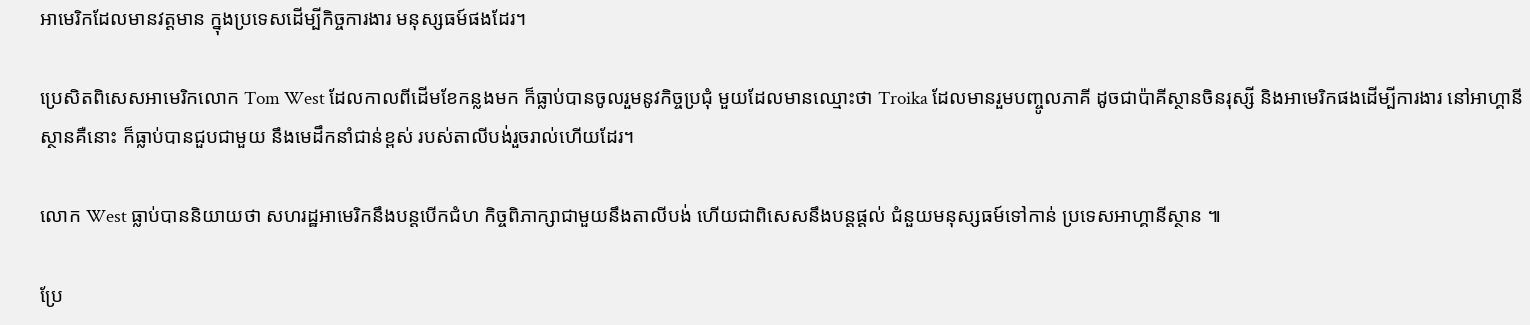អាមេរិកដែលមានវត្តមាន ក្នុងប្រទេសដើម្បីកិច្ចការងារ មនុស្សធម៍ផងដែរ។

ប្រេសិតពិសេសអាមេរិកលោក Tom West ដែលកាលពីដើមខែកន្លងមក ក៏ធ្លាប់បានចូលរួមនូវកិច្ចប្រជុំ មួយដែលមានឈ្មោះថា Troika ដែលមានរួមបញ្ចូលភាគី ដូចជាប៉ាគីស្ថានចិនរុស្សី និងអាមេរិកផងដើម្បីការងារ នៅអាហ្គានីស្ថានគឺនោះ ក៏ធ្លាប់បានជួបជាមួយ នឹងមេដឹកនាំជាន់ខ្ពស់ របស់តាលីបង់រួចរាល់ហើយដែរ។

លោក West ធ្លាប់បាននិយាយថា សហរដ្ឋអាមេរិកនឹងបន្តបើកជំហ កិច្ចពិភាក្សាជាមួយនឹងតាលីបង់ ហើយជាពិសេសនឹងបន្តផ្តល់ ជំនួយមនុស្សធម៍ទៅកាន់ ប្រទេសអាហ្គានីស្ថាន ៕

ប្រែ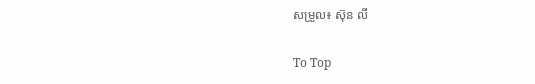សម្រួល៖ ស៊ុន លី

To Top